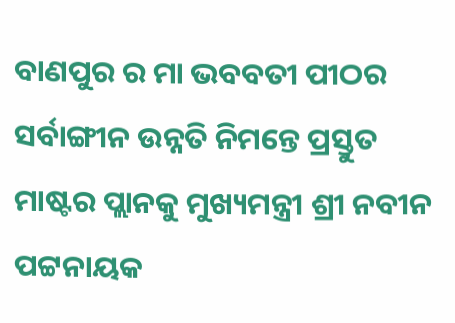ବାଣପୁର ର ମା ଭବବତୀ ପୀଠର ସର୍ବାଙ୍ଗୀନ ଉନ୍ନତି ନିମନ୍ତେ ପ୍ରସ୍ତୁତ ମାଷ୍ଟର ପ୍ଲାନକୁ ମୁଖ୍ୟମନ୍ତ୍ରୀ ଶ୍ରୀ ନବୀନ ପଟ୍ଟନାୟକ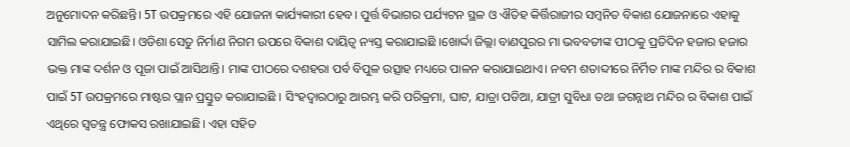ଅନୁମୋଦନ କରିଛନ୍ତି। 5T ଉପକ୍ରମରେ ଏହି ଯୋଜନା କାର୍ଯ୍ୟକାରୀ ହେବ। ପୁର୍ତ୍ତ ବିଭାଗର ପର୍ଯ୍ୟଟନ ସ୍ଥଳ ଓ ଐତିହ କିର୍ତ୍ତିରାଜୀର ସମ୍ୱନିତ ବିକାଶ ଯୋଜନାରେ ଏହାକୁ ସାମିଲ କରାଯାଇଛି। ଓଡିଶା ସେତୁ ନିର୍ମାଣ ନିଗମ ଉପରେ ବିକାଶ ଦାୟିତ୍ୱ ନ୍ୟସ୍ତ କରାଯାଇଛି ।ଖୋର୍ଦ୍ଦା ଜିଲ୍ଲା ବାଣପୁରର ମା ଭବବତୀଙ୍କ ପୀଠକୁ ପ୍ରତିଦିନ ହଜାର ହଜାର ଭକ୍ତ ମାଙ୍କ ଦର୍ଶନ ଓ ପୂଜା ପାଇଁ ଆସିଥାନ୍ତି। ମାଙ୍କ ପୀଠରେ ଦଶହରା ପର୍ବ ବିପୁଳ ଉତ୍ସାହ ମଧ୍ୟରେ ପାଳନ କରାଯାଇଥାଏ। ନବମ ଶତାବ୍ଦୀରେ ନିର୍ମିତ ମାଙ୍କ ମନ୍ଦିର ର ବିକାଶ ପାଇଁ 5T ଉପକ୍ରମରେ ମାଷ୍ଟର ପ୍ଲାନ ପ୍ରସ୍ତୁତ କରାଯାଇଛି । ସିଂହଦ୍ୱାରଠାରୁ ଆରମ୍ଭ କରି ପରିକ୍ରମା, ଘାଟ, ଯାତ୍ରା ପଡିଆ, ଯାତ୍ରୀ ସୁବିଧା ତଥା ଜଗନ୍ନାଥ ମନ୍ଦିର ର ବିକାଶ ପାଇଁ ଏଥିରେ ସ୍ୱତନ୍ତ୍ର ଫୋକସ ରଖାଯାଇଛି। ଏହା ସହିତ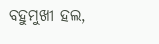ବହୁମୁଖୀ ହଲ,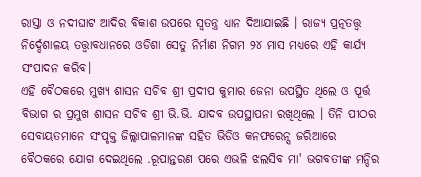ରାସ୍ତା ଓ ନଦୀଘାଟ ଆଦିର ବିକାଶ ଉପରେ ସ୍ୱତନ୍ତ୍ର ଧ୍ୟାନ ଦିଆଯାଇଛି । ରାଜ୍ୟ ପ୍ରତ୍ନତତ୍ତ୍ୱ ନିର୍ଦ୍ଦେଶାଳୟ ତତ୍ତ୍ୱାବଧାନରେ ଓଡିଶା ସେତୁ ନିର୍ମାଣ ନିଗମ ୨୪ ମାସ ମଧ୍ୟରେ ଏହି କାର୍ଯ୍ୟ ସଂପାଦନ କରିବ।
ଏହି ବୈଠକରେ ମୁଖ୍ୟ ଶାସନ ସଚିବ ଶ୍ରୀ ପ୍ରଦୀପ କୁମାର ଜେନା ଉପସ୍ଥିତ ଥିଲେ ଓ ପୂର୍ତ୍ତ ବିଭାଗ ର ପ୍ରମୁଖ ଶାସନ ସଚିବ ଶ୍ରୀ ଭି.ଭି. ଯାଦବ ଉପସ୍ଥାପନା ରଖିଥିଲେ । ତିନି ପୀଠର ସେବାୟତମାନେ ସଂପୃକ୍ତ ଜିଲ୍ଲାପାଳମାନଙ୍କ ସହିତ ଭିଡିଓ କନଫରେନ୍ସ ଜରିଆରେ ବୈଠକରେ ଯୋଗ ଦେଇଥିଲେ .ରୂପାନ୍ତରଣ ପରେ ଏଭଳି ଝଲସିବ ମା' ଭଗବତୀଙ୍କ ମନ୍ଦିର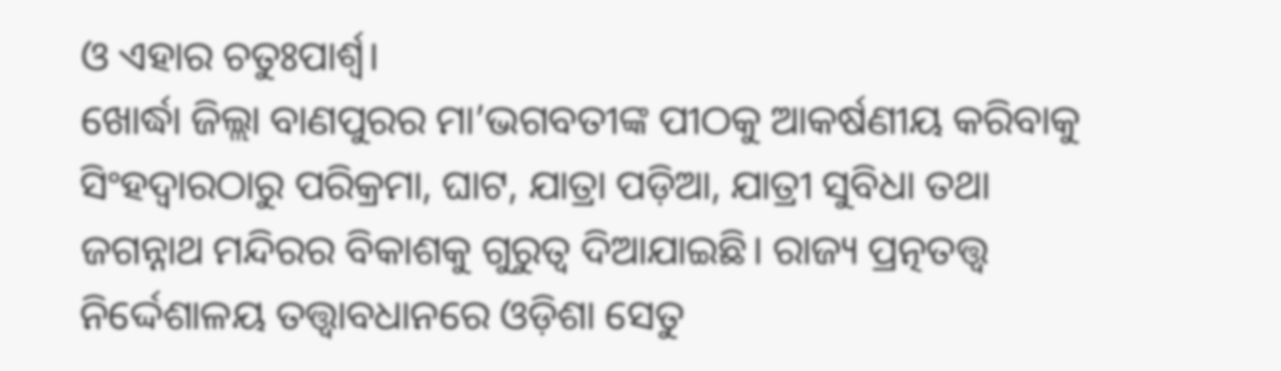ଓ ଏହାର ଚତୁଃପାର୍ଶ୍ୱ।
ଖୋର୍ଦ୍ଧା ଜିଲ୍ଲା ବାଣପୁରର ମା’ଭଗବତୀଙ୍କ ପୀଠକୁ ଆକର୍ଷଣୀୟ କରିବାକୁ ସିଂହଦ୍ୱାରଠାରୁ ପରିକ୍ରମା, ଘାଟ, ଯାତ୍ରା ପଡ଼ିଆ, ଯାତ୍ରୀ ସୁବିଧା ତଥା ଜଗନ୍ନାଥ ମନ୍ଦିରର ବିକାଶକୁ ଗୁରୁତ୍ଵ ଦିଆଯାଇଛି। ରାଜ୍ୟ ପ୍ରତ୍ନତତ୍ତ୍ୱ ନିର୍ଦ୍ଦେଶାଳୟ ତତ୍ତ୍ୱାବଧାନରେ ଓଡ଼ିଶା ସେତୁ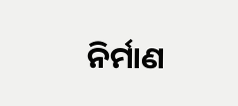ନିର୍ମାଣ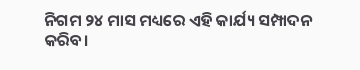ନିଗମ ୨୪ ମାସ ମଧ୍ୟରେ ଏହି କାର୍ଯ୍ୟ ସମ୍ପାଦନ କରିବ।